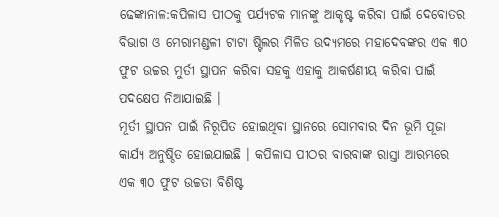ଢେଙ୍କାନାଳ:କପିଳାସ ପୀଠକୁ ପର୍ଯ୍ୟଟକ ମାନଙ୍କୁ ଆକୃଷ୍ଟ କରିବା ପାଇଁ ଦେବୋତର ବିଭାଗ ଓ ମେରାମଣ୍ଡଳୀ ଟାଟା ଷ୍ଟିଲର ମିଳିତ ଉଦ୍ୟମରେ ମହାଦେବଙ୍କର ଏକ ୩୦ ଫୁଟ ଉଚ୍ଚର ମୁର୍ତୀ ସ୍ଥାପନ କରିବା ସହକୁ ଏହାକୁ ଆକର୍ଷଣୀୟ କରିବା ପାଇଁ ପଦକ୍ଷେପ ନିଆଯାଇଛି ।
ମୂର୍ତୀ ସ୍ଥାପନ ପାଇଁ ନିରୂପିତ ହୋଇଥିବା ସ୍ଥାନରେ ସୋମବାର ଦିନ ଭୂମି ପୂଜା କାର୍ଯ୍ୟ ଅନୁଷ୍ଠିତ ହୋଇଯାଇଛି । କପିଳାସ ପୀଠର ବାରବାଙ୍କ ରାସ୍ତା ଆରମ୍ଭରେ ଏକ ୩୦ ଫୁଟ ଉଚ୍ଚତା ବିଶିଷ୍ଟ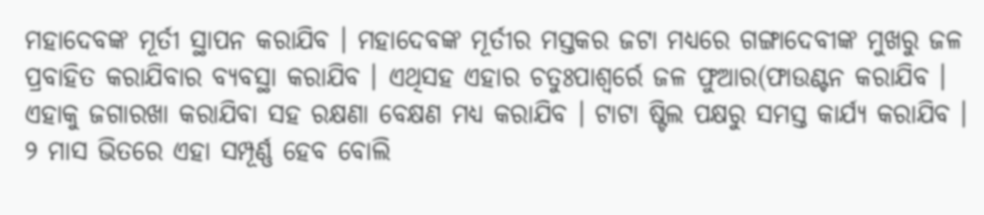ମହାଦେବଙ୍କ ମୂର୍ତୀ ସ୍ଥାପନ କରାଯିବ । ମହାଦେବଙ୍କ ମୂର୍ତୀର ମସ୍ତକର ଜଟା ମଧ୍ୟରେ ଗଙ୍ଗାଦେବୀଙ୍କ ମୁଖରୁ ଜଳ ପ୍ରବାହିତ କରାଯିବାର ବ୍ୟବସ୍ଥା କରାଯିବ । ଏଥିସହ ଏହାର ଚତୁଃପାଶ୍ୱର୍ରେ ଜଳ ଫୁଆର(ଫାଉଣ୍ଟନ କରାଯିବ । ଏହାକୁ ଜଗାରଖା କରାଯିବା ସହ ରକ୍ଷଣା ବେକ୍ଷଣ ମଧ୍ୟ କରାଯିବ । ଟାଟା ଷ୍ଟିଲ ପକ୍ଷରୁ ସମସ୍ତ କାର୍ଯ୍ୟ କରାଯିବ । ୨ ମାସ ଭିତରେ ଏହା ସମ୍ପୂର୍ଣ୍ଣ ହେବ ବୋଲି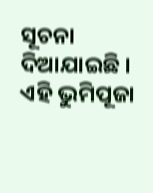ସୂଚନା ଦିଆଯାଇଛି ।
ଏହି ଭୁମିପୂଜା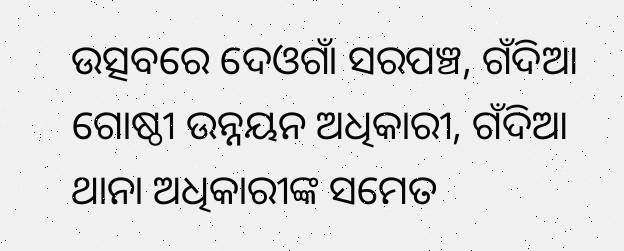ଉତ୍ସବରେ ଦେଓଗାଁ ସରପଞ୍ଚ, ଗଁଦିଆ ଗୋଷ୍ଠୀ ଉନ୍ନୟନ ଅଧିକାରୀ, ଗଁଦିଆ ଥାନା ଅଧିକାରୀଙ୍କ ସମେତ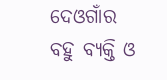ଦେଓଗାଁର ବହୁ ବ୍ୟକ୍ତି ଓ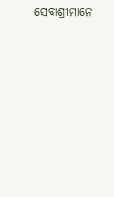ସେବାଶ୍ରୀମାନେ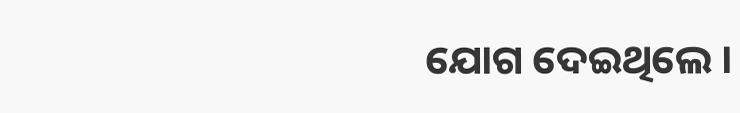ଯୋଗ ଦେଇଥିଲେ ।